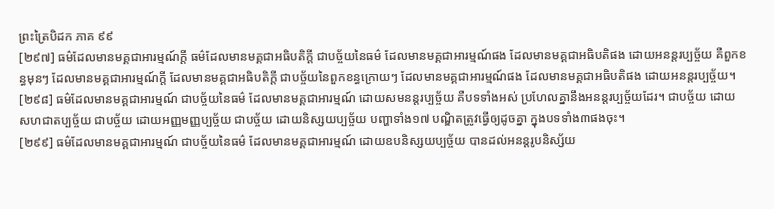ព្រះត្រៃបិដក ភាគ ៩៩
[២៩៧] ធម៌ដែលមានមគ្គជាអារម្មណ៍ក្តី ធម៌ដែលមានមគ្គជាអធិបតិក្តី ជាបច្ច័យនៃធម៌ ដែលមានមគ្គជាអារម្មណ៍ផង ដែលមានមគ្គជាអធិបតិផង ដោយអនន្តរប្បច្ច័យ គឺពួកខន្ធមុនៗ ដែលមានមគ្គជាអារម្មណ៍ក្តី ដែលមានមគ្គជាអធិបតិក្តី ជាបច្ច័យនៃពួកខន្ធក្រោយៗ ដែលមានមគ្គជាអារម្មណ៍ផង ដែលមានមគ្គជាអធិបតិផង ដោយអនន្តរប្បច្ច័យ។
[២៩៨] ធម៌ដែលមានមគ្គជាអារម្មណ៍ ជាបច្ច័យនៃធម៌ ដែលមានមគ្គជាអារម្មណ៍ ដោយសមនន្តរប្បច្ច័យ គឺបទទាំងអស់ ប្រហែលគ្នានឹងអនន្តរប្បច្ច័យដែរ។ ជាបច្ច័យ ដោយសហជាតប្បច្ច័យ ជាបច្ច័យ ដោយអញ្ញមញ្ញប្បច្ច័យ ជាបច្ច័យ ដោយនិស្សយប្បច្ច័យ បញ្ហាទាំង១៧ បណ្ឌិតត្រូវធ្វើឲ្យដូចគ្នា ក្នុងបទទាំង៣ផងចុះ។
[២៩៩] ធម៌ដែលមានមគ្គជាអារម្មណ៍ ជាបច្ច័យនៃធម៌ ដែលមានមគ្គជាអារម្មណ៍ ដោយឧបនិស្សយប្បច្ច័យ បានដល់អនន្តរូបនិស្ស័យ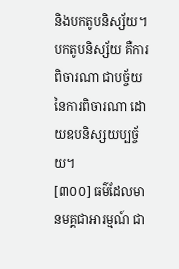និងបកតូបនិស្ស័យ។ បកតូបនិស្ស័យ គឺការពិចារណា ជាបច្ច័យនៃការពិចារណា ដោយឧបនិស្សយប្បច្ច័យ។
[៣០០] ធម៌ដែលមានមគ្គជាអារម្មណ៍ ជា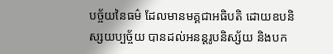បច្ច័យនៃធម៌ ដែលមានមគ្គជាអធិបតិ ដោយឧបនិស្សយប្បច្ច័យ បានដល់អនន្តរូបនិស្ស័យ និងបក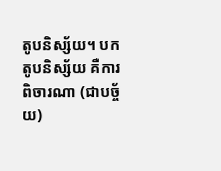តូបនិស្ស័យ។ បកតូបនិស្ស័យ គឺការពិចារណា (ជាបច្ច័យ)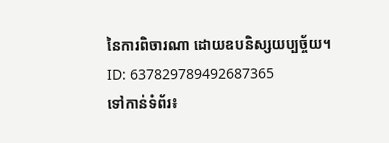នៃការពិចារណា ដោយឧបនិស្សយប្បច្ច័យ។
ID: 637829789492687365
ទៅកាន់ទំព័រ៖